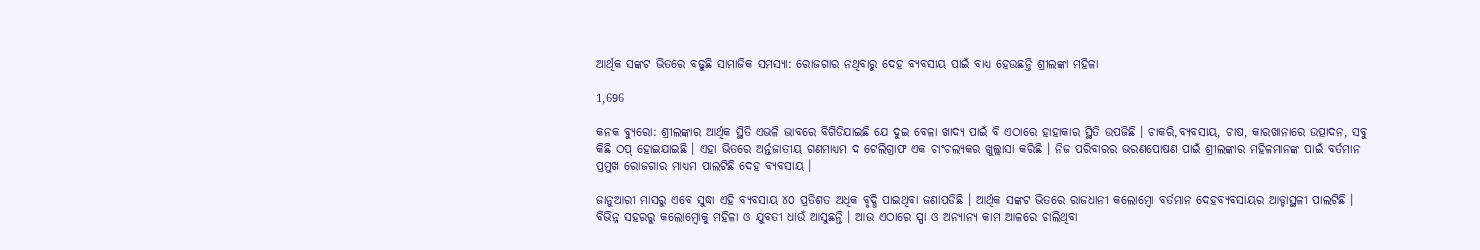ଆର୍ଥିକ ସଙ୍କଟ ଭିତରେ ବଢୁଛି ସାମାଜିକ ସମସ୍ୟା: ରୋଜଗାର ନଥିବାରୁ ଦେହ ବ୍ୟବସାୟ ପାଇଁ ବାଧ୍ୟ ହେଉଛନ୍ତି ଶ୍ରୀଲଙ୍କା ମହିଳା

1,696

କନକ ବ୍ୟୁରୋ: ଶ୍ରୀଲଙ୍କାର ଆର୍ଥିକ ସ୍ଥିତି ଏଭଳି ଭାବରେ ବିଗିଡିଯାଇଛି ଯେ ଦୁଇ ବେଳା ଖାଦ୍ୟ ପାଇଁ ବି ଏଠାରେ ହାହାକାର ସ୍ଥିତି ଉପଜିଛି । ଚାକରି,ବ୍ୟବସାୟ, ଚାଷ, କାରଖାନାରେ ଉତ୍ପାଦନ, ସବୁ କିଛି ଠପ୍ ହୋଇଯାଇଛି । ଏହା ଭିତରେ ଅର୍ନ୍ତଜାତୀୟ ଗଣମାଧ୍ୟମ ଦ ଟେଲିଗ୍ରାଫ ଏକ ଚାଂଚଲ୍ୟକର ଖୁଲ୍ଲାସା କରିଛି । ନିଜ ପରିବାରର ଭରଣପୋଷଣ ପାଇଁ ଶ୍ରୀଲଙ୍କାର ମହିଳମାନଙ୍କ ପାଇଁ ବର୍ତମାନ ପ୍ରମୁଖ ରୋଜଗାର ମାଧ୍ୟମ ପାଲଟିଛି ଦେହ ବ୍ୟବସାୟ ।

ଜାନୁଆରୀ ମାସରୁ ଏବେ ସୁଦ୍ଧା ଏହି ବ୍ୟବସାୟ ୪୦ ପ୍ରତିଶତ ଅଧିକ ବୃଦ୍ଧି ପାଇଥିବା ଜଣାପଡିଛି । ଆର୍ଥିକ ସଙ୍କଟ ଭିତରେ ରାଜଧାନୀ କଲୋମ୍ବୋ ବର୍ତମାନ ଦେହବ୍ୟବସାୟର ଆଡ୍ଡାସ୍ଥଳୀ ପାଲଟିଛି । ବିଭିନ୍ନ ସହରରୁ କଲୋମ୍ବୋକୁ ମହିଳା ଓ ଯୁବତୀ ଧାଉଁ ଆସୁଛନ୍ତି । ଆଉ ଏଠାରେ ସ୍ପା ଓ ଅନ୍ୟାନ୍ୟ କାମ ଆଳରେ ଚାଲିଥିବା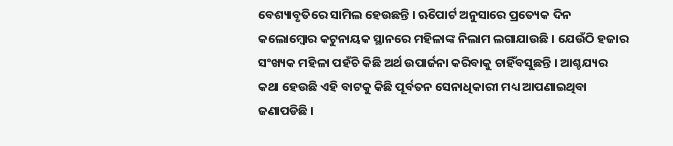ବେଶ୍ୟାବୃତିରେ ସାମିଲ ହେଉଛନ୍ତି । ଋିପୋର୍ଟ ଅନୁସାରେ ପ୍ରତ୍ୟେକ ଦିନ କଲୋମ୍ବୋର କଟୁନାୟକ ସ୍ଥାନରେ ମହିଳାଙ୍କ ନିଲାମ ଲଗାଯାଉଛି । ଯେଉଁଠି ହଜାର ସଂଖ୍ୟକ ମହିଳା ପହଁଚି କିଛି ଅର୍ଥ ଉପାର୍ଜନା କରିବାକୁ ଚାହିଁବସୁଛନ୍ତି । ଆଶ୍ଚଯ୍ୟର କଥା ହେଉଛି ଏହି ବାଟକୁ କିଛି ପୂର୍ବତନ ସେନାଧିକାରୀ ମଧ୍ୟ ଆପଣାଇଥିବା ଜଣାପଡିଛି ।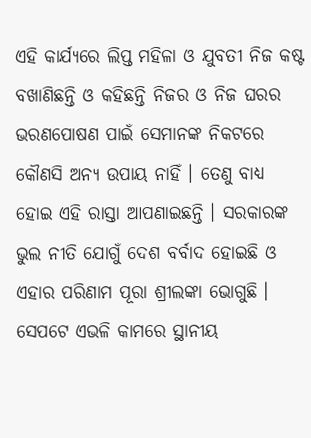ଏହି କାର୍ଯ୍ୟରେ ଲିପ୍ତ ମହିଳା ଓ ଯୁବତୀ ନିଜ କଷ୍ଟ ବଖାଣିଛନ୍ତି ଓ କହିଛନ୍ତି ନିଜର ଓ ନିଜ ଘରର ଭରଣପୋଷଣ ପାଇଁ ସେମାନଙ୍କ ନିକଟରେ କୌଣସି ଅନ୍ୟ ଉପାୟ ନାହିଁ । ତେଣୁ ବାଧ୍ୟ ହୋଇ ଏହି ରାସ୍ତା ଆପଣାଇଛନ୍ତି । ସରକାରଙ୍କ ଭୁଲ ନୀତି ଯୋଗୁଁ ଦେଶ ବର୍ବାଦ ହୋଇଛି ଓ ଏହାର ପରିଣାମ ପୂରା ଶ୍ରୀଲଙ୍କା ଭୋଗୁଛି । ସେପଟେ ଏଭଳି କାମରେ ସ୍ଥାନୀୟ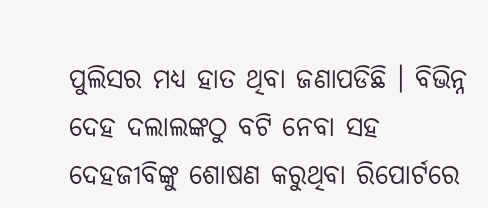ପୁଲିସର ମଧ୍ୟ ହାତ ଥିବା ଜଣାପଡିଛି । ବିଭିନ୍ନ ଦେହ ଦଲାଲଙ୍କଠୁ ବଟି ନେବା ସହ ଦେହଜୀବିଙ୍କୁ ଶୋଷଣ କରୁଥିବା ରିପୋର୍ଟରେ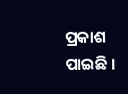ପ୍ରକାଶ ପାଇଛି ।